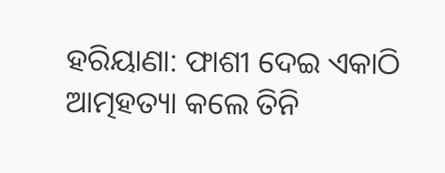ହରିୟାଣା: ଫାଶୀ ଦେଇ ଏକାଠି ଆତ୍ମହତ୍ୟା କଲେ ତିନି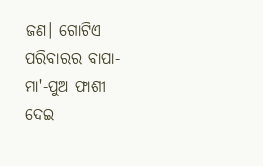ଜଣ। ଗୋଟିଏ ପରିବାରର ବାପା-ମା'-ପୁଅ ଫାଶୀ ଦେଇ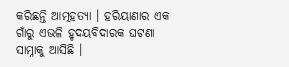କରିଛନ୍ତି ଆତ୍ମହତ୍ୟା । ହରିୟାଣାର ଏକ ଗାଁରୁ ଏଭଳି ହୃଦୟବିଦାରକ ଘଟଣା ସାମ୍ନାକୁ ଆସିଛି ।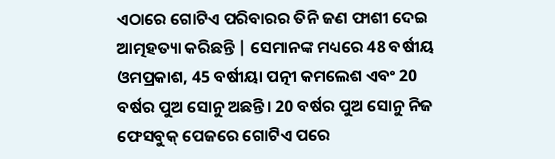ଏଠାରେ ଗୋଟିଏ ପରିବାରର ତିନି ଜଣ ଫାଶୀ ଦେଇ ଆତ୍ମହତ୍ୟା କରିଛନ୍ତି | ସେମାନଙ୍କ ମଧ୍ୟରେ 48 ବର୍ଷୀୟ ଓମପ୍ରକାଶ, 45 ବର୍ଷୀୟା ପତ୍ନୀ କମଲେଶ ଏବଂ 20 ବର୍ଷର ପୁଅ ସୋନୁ ଅଛନ୍ତି। 20 ବର୍ଷର ପୁଅ ସୋନୁ ନିଜ ଫେସବୁକ୍ ପେଜରେ ଗୋଟିଏ ପରେ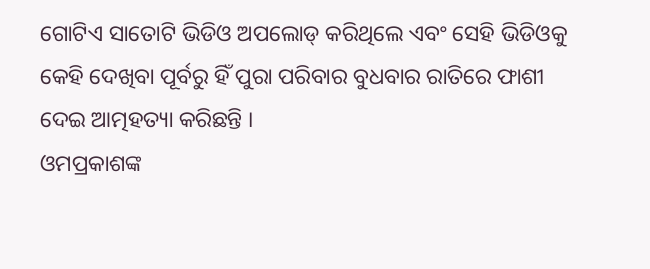ଗୋଟିଏ ସାତୋଟି ଭିଡିଓ ଅପଲୋଡ୍ କରିଥିଲେ ଏବଂ ସେହି ଭିଡିଓକୁ କେହି ଦେଖିବା ପୂର୍ବରୁ ହିଁ ପୁରା ପରିବାର ବୁଧବାର ରାତିରେ ଫାଶୀ ଦେଇ ଆତ୍ମହତ୍ୟା କରିଛନ୍ତି ।
ଓମପ୍ରକାଶଙ୍କ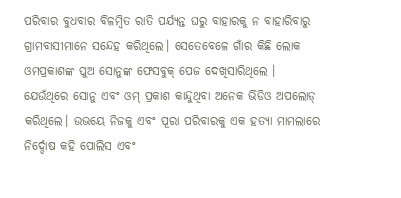ପରିବାର ବୁଧବାର ବିଳମ୍ବିତ ରାତି ପର୍ଯ୍ୟନ୍ତ ଘରୁ ବାହାରକୁ ନ ବାହାରିବାରୁ ଗ୍ରାମବାସୀମାନେ ସନ୍ଦେହ କରିଥିଲେ। ସେତେବେଳେ ଗାଁର କିଛି ଲୋକ ଓମପ୍ରକାଶଙ୍କ ପୁଅ ସୋନୁଙ୍କ ଫେସବୁକ୍ ପେଜ ଦେଖିସାରିଥିଲେ । ଯେଉଁଥିରେ ସୋନୁ ଏବଂ ଓମ୍ ପ୍ରକାଶ କାନ୍ଦୁଥିବା ଅନେକ ଭିଡିଓ ଅପଲୋଡ୍ କରିଥିଲେ। ଉଭୟେ ନିଜକୁ ଏବଂ ପୂରା ପରିବାରକୁ ଏକ ହତ୍ୟା ମାମଲାରେ ନିର୍ଦ୍ଦୋଷ କହି ପୋଲିସ ଏବଂ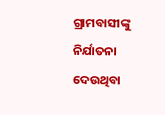ଗ୍ରାମବାସୀଙ୍କୁ ନିର୍ଯାତନା ଦେଉଥିବା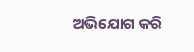ଅଭିଯୋଗ କରି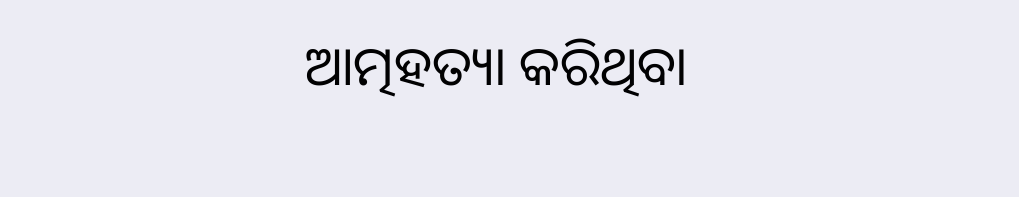ଆତ୍ମହତ୍ୟା କରିଥିବା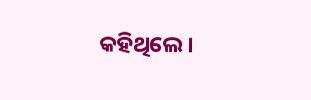କହିଥିଲେ।